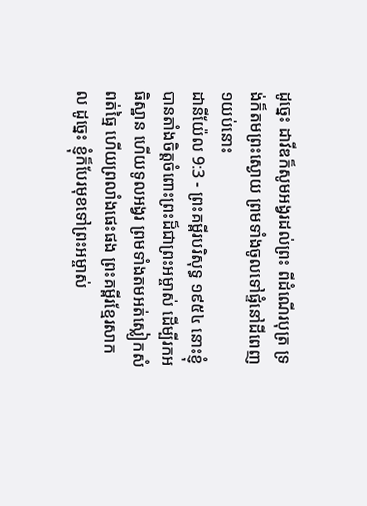ដូច្នេះ ដាវីឌក៏សូមអង្វរដល់ព្រះ ពីដំណើរបុត្រ ទ្រង់ក៏តមព្រះស្ងោយ ព្រមទាំងចូលទៅផ្ទំនៅដីពេញ១យប់នោះ
ដានីយ៉ែល 9:3 - ព្រះគម្ពីរបរិសុទ្ធ ១៩៥៤ នោះខ្ញុំបានតាំងចិត្តចំពោះព្រះដ៏ជាព្រះអម្ចាស់ ដើម្បីរកអធិស្ឋាន ហើយទូលអង្វរ ព្រមទាំងតមអត់ស្លៀកសំពត់ធ្មៃ ហើយព្រលាំងផេះផង ព្រះគម្ពីរខ្មែរសាកល ដូច្នេះ ខ្ញុំក៏បែរមុខទៅព្រះអម្ចាស់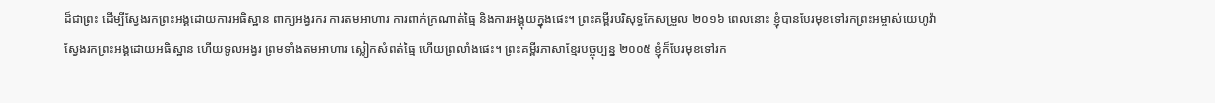ដ៏ជាព្រះ ដើម្បីស្វែងរកព្រះអង្គដោយការអធិស្ឋាន ពាក្យអង្វរករ ការតមអាហារ ការពាក់ក្រណាត់ធ្មៃ និងការអង្គុយក្នុងផេះ។ ព្រះគម្ពីរបរិសុទ្ធកែសម្រួល ២០១៦ ពេលនោះ ខ្ញុំបានបែរមុខទៅរកព្រះអម្ចាស់យេហូវ៉ា ស្វែងរកព្រះអង្គដោយអធិស្ឋាន ហើយទូលអង្វរ ព្រមទាំងតមអាហារ ស្លៀកសំពត់ធ្មៃ ហើយព្រលាំងផេះ។ ព្រះគម្ពីរភាសាខ្មែរបច្ចុប្បន្ន ២០០៥ ខ្ញុំក៏បែរមុខទៅរក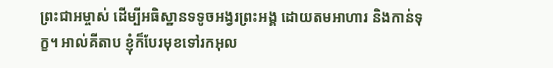ព្រះជាអម្ចាស់ ដើម្បីអធិស្ឋានទទូចអង្វរព្រះអង្គ ដោយតមអាហារ និងកាន់ទុក្ខ។ អាល់គីតាប ខ្ញុំក៏បែរមុខទៅរកអុល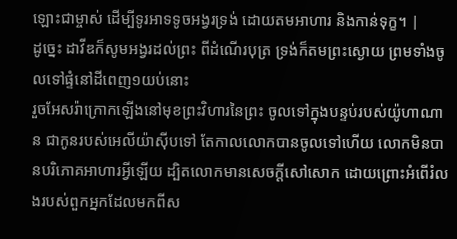ឡោះជាម្ចាស់ ដើម្បីទូរអាទទូចអង្វរទ្រង់ ដោយតមអាហារ និងកាន់ទុក្ខ។ |
ដូច្នេះ ដាវីឌក៏សូមអង្វរដល់ព្រះ ពីដំណើរបុត្រ ទ្រង់ក៏តមព្រះស្ងោយ ព្រមទាំងចូលទៅផ្ទំនៅដីពេញ១យប់នោះ
រួចអែសរ៉ាក្រោកឡើងនៅមុខព្រះវិហារនៃព្រះ ចូលទៅក្នុងបន្ទប់របស់យ៉ូហាណាន ជាកូនរបស់អេលីយ៉ាស៊ីបទៅ តែកាលលោកបានចូលទៅហើយ លោកមិនបានបរិភោគអាហារអ្វីឡើយ ដ្បិតលោកមានសេចក្ដីសៅសោក ដោយព្រោះអំពើរំលងរបស់ពួកអ្នកដែលមកពីស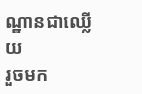ណ្ឋានជាឈ្លើយ
រួចមក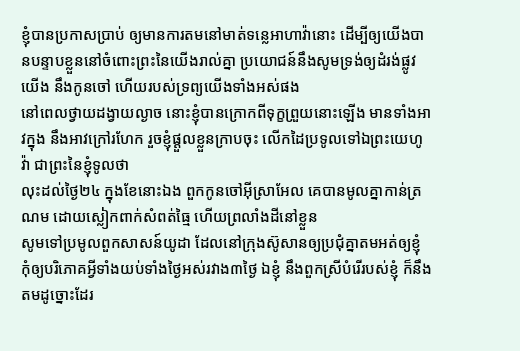ខ្ញុំបានប្រកាសប្រាប់ ឲ្យមានការតមនៅមាត់ទន្លេអាហាវ៉ានោះ ដើម្បីឲ្យយើងបានបន្ទាបខ្លួននៅចំពោះព្រះនៃយើងរាល់គ្នា ប្រយោជន៍នឹងសូមទ្រង់ឲ្យដំរង់ផ្លូវយើង នឹងកូនចៅ ហើយរបស់ទ្រព្យយើងទាំងអស់ផង
នៅពេលថ្វាយដង្វាយល្ងាច នោះខ្ញុំបានក្រោកពីទុក្ខព្រួយនោះឡើង មានទាំងអាវក្នុង នឹងអាវក្រៅរហែក រួចខ្ញុំផ្តួលខ្លួនក្រាបចុះ លើកដៃប្រទូលទៅឯព្រះយេហូវ៉ា ជាព្រះនៃខ្ញុំទូលថា
លុះដល់ថ្ងៃ២៤ ក្នុងខែនោះឯង ពួកកូនចៅអ៊ីស្រាអែល គេបានមូលគ្នាកាន់ត្រណម ដោយស្លៀកពាក់សំពត់ធ្មៃ ហើយព្រលាំងដីនៅខ្លួន
សូមទៅប្រមូលពួកសាសន៍យូដា ដែលនៅក្រុងស៊ូសានឲ្យប្រជុំគ្នាតមអត់ឲ្យខ្ញុំ កុំឲ្យបរិភោគអ្វីទាំងយប់ទាំងថ្ងៃអស់រវាង៣ថ្ងៃ ឯខ្ញុំ នឹងពួកស្រីបំរើរបស់ខ្ញុំ ក៏នឹងតមដូច្នោះដែរ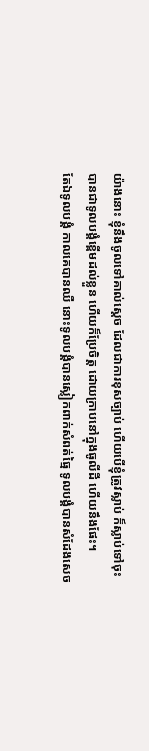យ៉ាងនោះ ខ្ញុំនឹងចូលទៅគាល់ស្តេច ដែលជាការខុសច្បាប់ ហើយបើខ្ញុំត្រូវស្លាប់ ក៏ស្លាប់ទៅចុះ
បានជាទូលបង្គំខ្ពើមដល់ខ្លួន ហើយក៏ប្រែចិត្ត ដោយក្រាបនៅក្នុងធូលីដី ហើយនឹងផែះ។
តែឯទូលបង្គំ កាលគេបានឈឺ នោះទូលបង្គំបានស្លៀកពាក់សំពត់ធ្មៃ ទូលបង្គំបានសំដែងសេច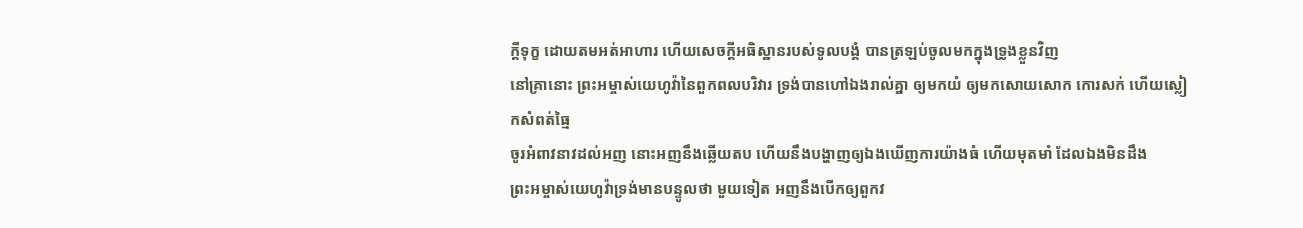ក្ដីទុក្ខ ដោយតមអត់អាហារ ហើយសេចក្ដីអធិស្ឋានរបស់ទូលបង្គំ បានត្រឡប់ចូលមកក្នុងទ្រូងខ្លួនវិញ
នៅគ្រានោះ ព្រះអម្ចាស់យេហូវ៉ានៃពួកពលបរិវារ ទ្រង់បានហៅឯងរាល់គ្នា ឲ្យមកយំ ឲ្យមកសោយសោក កោរសក់ ហើយស្លៀកសំពត់ធ្មៃ
ចូរអំពាវនាវដល់អញ នោះអញនឹងឆ្លើយតប ហើយនឹងបង្ហាញឲ្យឯងឃើញការយ៉ាងធំ ហើយមុតមាំ ដែលឯងមិនដឹង
ព្រះអម្ចាស់យេហូវ៉ាទ្រង់មានបន្ទូលថា មួយទៀត អញនឹងបើកឲ្យពួកវ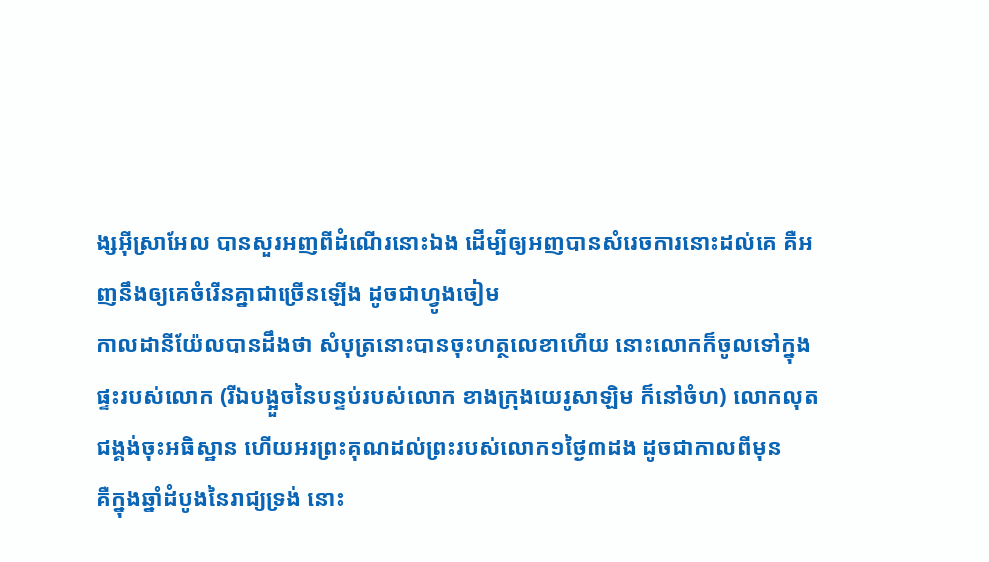ង្សអ៊ីស្រាអែល បានសួរអញពីដំណើរនោះឯង ដើម្បីឲ្យអញបានសំរេចការនោះដល់គេ គឺអញនឹងឲ្យគេចំរើនគ្នាជាច្រើនឡើង ដូចជាហ្វូងចៀម
កាលដានីយ៉ែលបានដឹងថា សំបុត្រនោះបានចុះហត្ថលេខាហើយ នោះលោកក៏ចូលទៅក្នុងផ្ទះរបស់លោក (រីឯបង្អួចនៃបន្ទប់របស់លោក ខាងក្រុងយេរូសាឡិម ក៏នៅចំហ) លោកលុតជង្គង់ចុះអធិស្ឋាន ហើយអរព្រះគុណដល់ព្រះរបស់លោក១ថ្ងៃ៣ដង ដូចជាកាលពីមុន
គឺក្នុងឆ្នាំដំបូងនៃរាជ្យទ្រង់ នោះ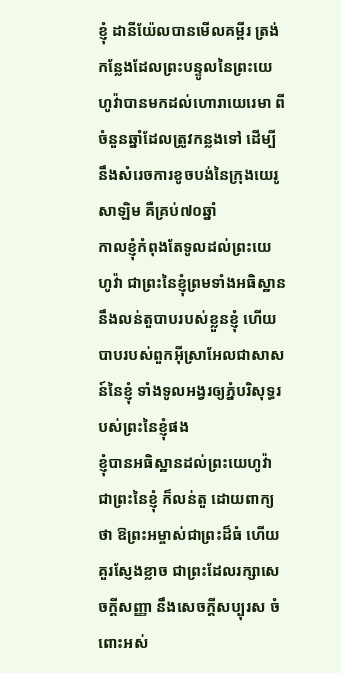ខ្ញុំ ដានីយ៉ែលបានមើលគម្ពីរ ត្រង់កន្លែងដែលព្រះបន្ទូលនៃព្រះយេហូវ៉ាបានមកដល់ហោរាយេរេមា ពីចំនួនឆ្នាំដែលត្រូវកន្លងទៅ ដើម្បីនឹងសំរេចការខូចបង់នៃក្រុងយេរូសាឡិម គឺគ្រប់៧០ឆ្នាំ
កាលខ្ញុំកំពុងតែទូលដល់ព្រះយេហូវ៉ា ជាព្រះនៃខ្ញុំព្រមទាំងអធិស្ឋាន នឹងលន់តួបាបរបស់ខ្លួនខ្ញុំ ហើយបាបរបស់ពួកអ៊ីស្រាអែលជាសាសន៍នៃខ្ញុំ ទាំងទូលអង្វរឲ្យភ្នំបរិសុទ្ធរបស់ព្រះនៃខ្ញុំផង
ខ្ញុំបានអធិស្ឋានដល់ព្រះយេហូវ៉ា ជាព្រះនៃខ្ញុំ ក៏លន់តួ ដោយពាក្យថា ឱព្រះអម្ចាស់ជាព្រះដ៏ធំ ហើយគួរស្ញែងខ្លាច ជាព្រះដែលរក្សាសេចក្ដីសញ្ញា នឹងសេចក្ដីសប្បុរស ចំពោះអស់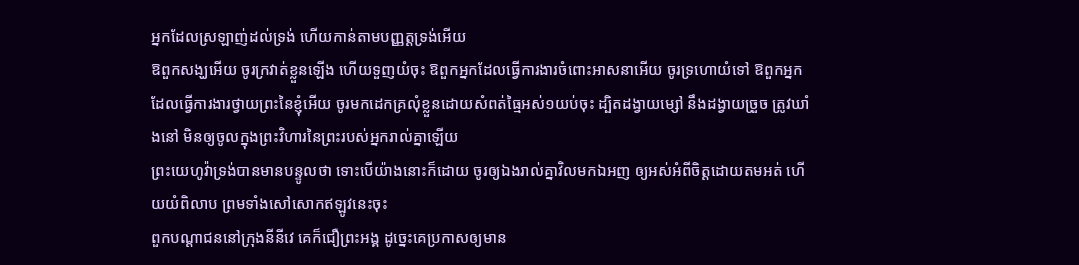អ្នកដែលស្រឡាញ់ដល់ទ្រង់ ហើយកាន់តាមបញ្ញត្តទ្រង់អើយ
ឱពួកសង្ឃអើយ ចូរក្រវាត់ខ្លួនឡើង ហើយទួញយំចុះ ឱពួកអ្នកដែលធ្វើការងារចំពោះអាសនាអើយ ចូរទ្រហោយំទៅ ឱពួកអ្នកដែលធ្វើការងារថ្វាយព្រះនៃខ្ញុំអើយ ចូរមកដេកគ្រលុំខ្លួនដោយសំពត់ធ្មៃអស់១យប់ចុះ ដ្បិតដង្វាយម្សៅ នឹងដង្វាយច្រួច ត្រូវឃាំងនៅ មិនឲ្យចូលក្នុងព្រះវិហារនៃព្រះរបស់អ្នករាល់គ្នាឡើយ
ព្រះយេហូវ៉ាទ្រង់បានមានបន្ទូលថា ទោះបើយ៉ាងនោះក៏ដោយ ចូរឲ្យឯងរាល់គ្នាវិលមកឯអញ ឲ្យអស់អំពីចិត្តដោយតមអត់ ហើយយំពិលាប ព្រមទាំងសៅសោកឥឡូវនេះចុះ
ពួកបណ្តាជននៅក្រុងនីនីវេ គេក៏ជឿព្រះអង្គ ដូច្នេះគេប្រកាសឲ្យមាន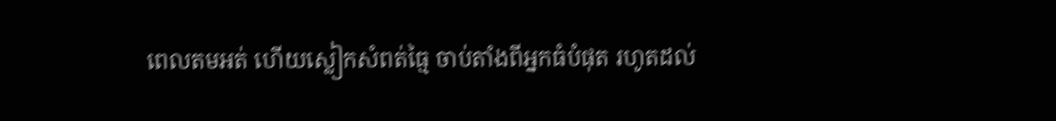ពេលតមអត់ ហើយស្លៀកសំពត់ធ្មៃ ចាប់តាំងពីអ្នកធំបំផុត រហូតដល់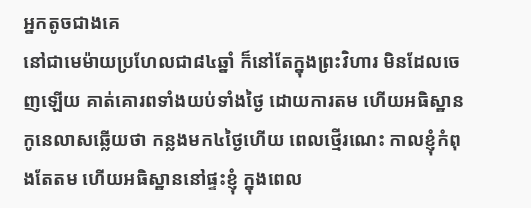អ្នកតូចជាងគេ
នៅជាមេម៉ាយប្រហែលជា៨៤ឆ្នាំ ក៏នៅតែក្នុងព្រះវិហារ មិនដែលចេញឡើយ គាត់គោរពទាំងយប់ទាំងថ្ងៃ ដោយការតម ហើយអធិស្ឋាន
កូនេលាសឆ្លើយថា កន្លងមក៤ថ្ងៃហើយ ពេលថ្មើរណេះ កាលខ្ញុំកំពុងតែតម ហើយអធិស្ឋាននៅផ្ទះខ្ញុំ ក្នុងពេល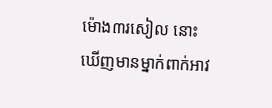ម៉ោង៣រសៀល នោះឃើញមានម្នាក់ពាក់អាវ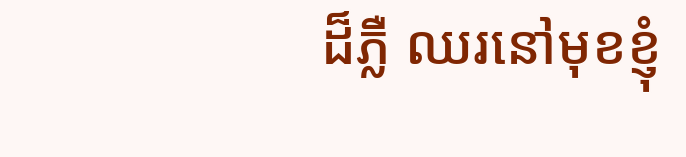ដ៏ភ្លឺ ឈរនៅមុខខ្ញុំ